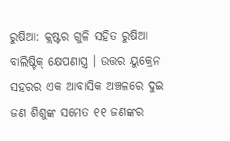ରୁଷିଆ: କ୍ଲଷ୍ଟର ଗୁଳି ସହିତ ରୁଷିଆ ବାଲିଷ୍ଟିକ୍ କ୍ଷେପଣାସ୍ତ୍ର । ଉତ୍ତର ୟୁକ୍ରେନ ସହରର ଏକ ଆବାସିକ ଅଞ୍ଚଳରେ ଦୁଇ ଜଣ ଶିଶୁଙ୍କ ସମେତ ୧୧ ଜଣଙ୍କର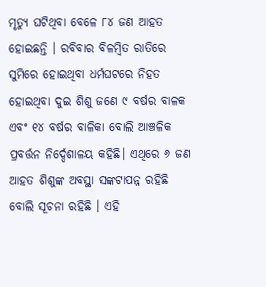ମୃତ୍ୟୁ ଘଟିଥିବା ବେଳେ ୮୪ ଜଣ ଆହତ ହୋଇଛନ୍ତି । ରବିବାର ବିଳମ୍ବିତ ରାତିରେ ସୁମିରେ ହୋଇଥିବା ଧର୍ମଘଟରେ ନିହତ ହୋଇଥିବା ଦୁଇ ଶିଶୁ ଜଣେ ୯ ବର୍ଷର ବାଳକ ଏବଂ ୧୪ ବର୍ଷର ବାଳିକା ବୋଲି ଆଞ୍ଚଳିକ ପ୍ରବର୍ତ୍ତନ ନିର୍ଦ୍ଦେଶାଳୟ କହିଛି। ଏଥିରେ ୬ ଜଣ ଆହତ ଶିଶୁଙ୍କ ଅବସ୍ଥା ସଙ୍କଟାପନ୍ନ ରହିଛି ବୋଲି ସୂଚନା ରହିଛି । ଏହି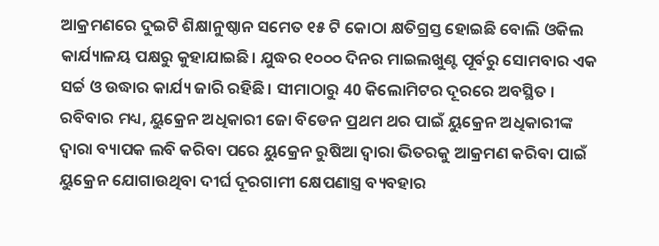ଆକ୍ରମଣରେ ଦୁଇଟି ଶିକ୍ଷାନୁଷ୍ଠାନ ସମେତ ୧୫ ଟି କୋଠା କ୍ଷତିଗ୍ରସ୍ତ ହୋଇଛି ବୋଲି ଓକିଲ କାର୍ଯ୍ୟାଳୟ ପକ୍ଷରୁ କୁହାଯାଇଛି। ଯୁଦ୍ଧର ୧୦୦୦ ଦିନର ମାଇଲଖୁଣ୍ଟ ପୂର୍ବରୁ ସୋମବାର ଏକ ସର୍ଚ୍ଚ ଓ ଉଦ୍ଧାର କାର୍ଯ୍ୟ ଜାରି ରହିଛି। ସୀମାଠାରୁ 40 କିଲୋମିଟର ଦୂରରେ ଅବସ୍ଥିତ । ରବିବାର ମଧ୍ୟ, ୟୁକ୍ରେନ ଅଧିକାରୀ ଜୋ ବିଡେନ ପ୍ରଥମ ଥର ପାଇଁ ୟୁକ୍ରେନ ଅଧିକାରୀଙ୍କ ଦ୍ୱାରା ବ୍ୟାପକ ଲବି କରିବା ପରେ ୟୁକ୍ରେନ ରୁଷିଆ ଦ୍ୱାରା ଭିତରକୁ ଆକ୍ରମଣ କରିବା ପାଇଁ ୟୁକ୍ରେନ ଯୋଗାଉଥିବା ଦୀର୍ଘ ଦୂରଗାମୀ କ୍ଷେପଣାସ୍ତ୍ର ବ୍ୟବହାର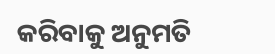କରିବାକୁ ଅନୁମତି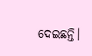ଦେଇଛନ୍ତି।